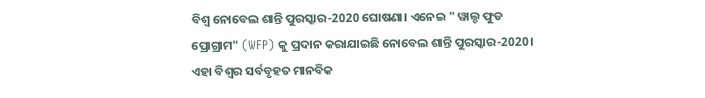ବିଶ୍ବ ନୋବେଲ ଶାନ୍ତି ପୁରସ୍କାର-2020 ଘୋଷଣା। ଏନେଇ " ୱାଲ୍ଡ ଫୁଡ ପ୍ରୋଗ୍ରାମ" (WFP) କୁ ପ୍ରଦାନ କରାଯାଇଛି ନୋବେଲ ଶାନ୍ତି ପୁରସ୍କାର-2020। ଏହା ବିଶ୍ବର ସର୍ବବୃହତ ମାନବିକ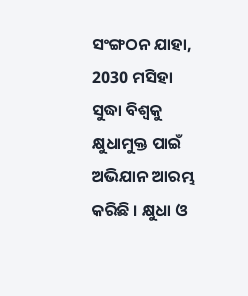ସଂଙ୍ଗଠନ ଯାହା, 2030 ମସିହା ସୁଦ୍ଧା ବିଶ୍ବକୁ କ୍ଷୁଧାମୁକ୍ତ ପାଇଁ ଅଭିଯାନ ଆରମ୍ଭ କରିଛି । କ୍ଷୁଧା ଓ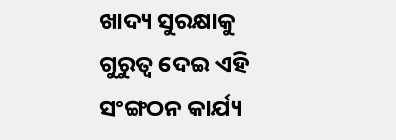ଖାଦ୍ୟ ସୁରକ୍ଷାକୁ ଗୁରୁତ୍ବ ଦେଇ ଏହି ସଂଙ୍ଗଠନ କାର୍ଯ୍ୟ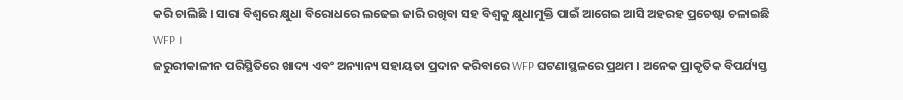କରି ଚାଲିଛି । ସାରା ବିଶ୍ବରେ କ୍ଷୁଧା ବିରୋଧରେ ଲଢେଇ ଜାରି ରଖିବା ସହ ବିଶ୍ବକୁ କ୍ଷୁଧାମୁକ୍ତି ପାଇଁ ଆଗେଇ ଆସି ଅହରହ ପ୍ରଚେଷ୍ଟା ଚଳାଇଛି WFP ।
ଜରୁରୀକାଳୀନ ପରିସ୍ଥିତିରେ ଖାଦ୍ୟ ଏବଂ ଅନ୍ୟାନ୍ୟ ସହାୟତା ପ୍ରଦାନ କରିବାରେ WFP ଘଟଣାସ୍ଥଳରେ ପ୍ରଥମ । ଅନେକ ପ୍ରାକୃତିକ ବିପର୍ଯ୍ୟସ୍ତ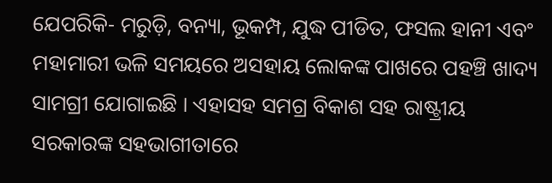ଯେପରିକି- ମରୁଡ଼ି, ବନ୍ୟା, ଭୂକମ୍ପ, ଯୁଦ୍ଧ ପୀଡିତ, ଫସଲ ହାନୀ ଏବଂ ମହାମାରୀ ଭଳି ସମୟରେ ଅସହାୟ ଲୋକଙ୍କ ପାଖରେ ପହଞ୍ଚି ଖାଦ୍ୟ ସାମଗ୍ରୀ ଯୋଗାଇଛି । ଏହାସହ ସମଗ୍ର ବିକାଶ ସହ ରାଷ୍ଟ୍ରୀୟ ସରକାରଙ୍କ ସହଭାଗୀତାରେ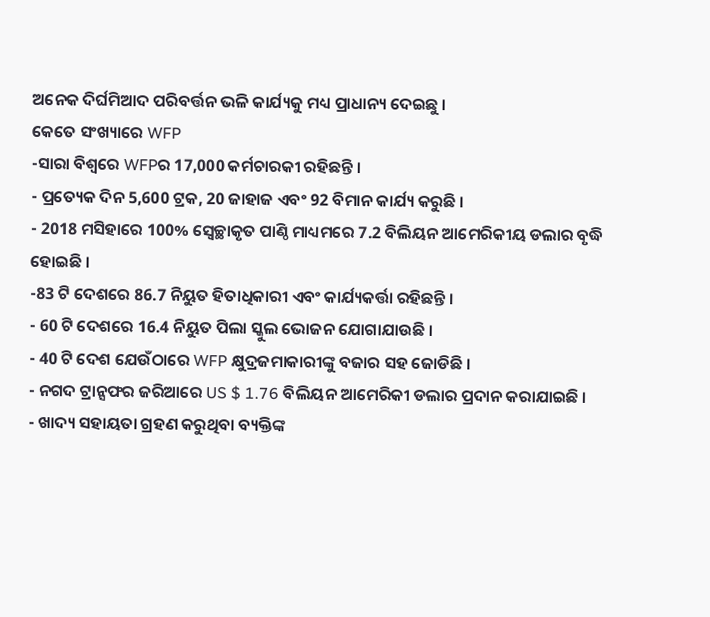ଅନେକ ଦିର୍ଘମିଆଦ ପରିବର୍ତ୍ତନ ଭଳି କାର୍ଯ୍ୟକୁ ମଧ୍ୟ ପ୍ରାଧାନ୍ୟ ଦେଇଛୁ ।
କେତେ ସଂଖ୍ୟାରେ WFP
-ସାରା ବିଶ୍ବରେ WFPର 17,000 କର୍ମଚାରକୀ ରହିଛନ୍ତି ।
- ପ୍ରତ୍ୟେକ ଦିନ 5,600 ଟ୍ରକ, 20 ଜାହାଜ ଏବଂ 92 ବିମାନ କାର୍ଯ୍ୟ କରୁଛି ।
- 2018 ମସିହାରେ 100% ସ୍ବେଚ୍ଛାକୃତ ପାଣ୍ଠି ମାଧ୍ୟମରେ 7.2 ବିଲିୟନ ଆମେରିକୀୟ ଡଲାର ବୃଦ୍ଧି ହୋଇଛି ।
-83 ଟି ଦେଶରେ 86.7 ନିୟୁତ ହିତାଧିକାରୀ ଏବଂ କାର୍ଯ୍ୟକର୍ତ୍ତା ରହିଛନ୍ତି ।
- 60 ଟି ଦେଶରେ 16.4 ନିୟୁତ ପିଲା ସ୍କୁଲ ଭୋଜନ ଯୋଗାଯାଉଛି ।
- 40 ଟି ଦେଶ ଯେଉଁଠାରେ WFP କ୍ଷୁଦ୍ରଜମାକାରୀଙ୍କୁ ବଜାର ସହ ଜୋଡିଛି ।
- ନଗଦ ଟ୍ରାନ୍ସଫର ଜରିଆରେ US $ 1.76 ବିଲିୟନ ଆମେରିକୀ ଡଲାର ପ୍ରଦାନ କରାଯାଇଛି ।
- ଖାଦ୍ୟ ସହାୟତା ଗ୍ରହଣ କରୁଥିବା ବ୍ୟକ୍ତିଙ୍କ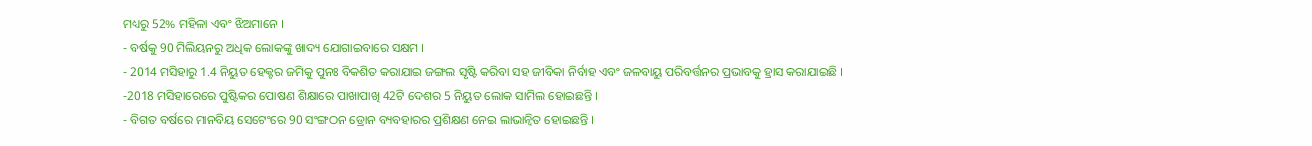ମଧ୍ୟରୁ 52% ମହିଳା ଏବଂ ଝିଅମାନେ ।
- ବର୍ଷକୁ 90 ମିଲିୟନରୁ ଅଧିକ ଲୋକଙ୍କୁ ଖାଦ୍ୟ ଯୋଗାଇବାରେ ସକ୍ଷମ ।
- 2014 ମସିହାରୁ 1.4 ନିୟୁତ ହେକ୍ଟର ଜମିକୁ ପୁନଃ ବିକଶିତ କରାଯାଇ ଜଙ୍ଗଲ ସୃଷ୍ଟି କରିବା ସହ ଜୀବିକା ନିର୍ବାହ ଏବଂ ଜଳବାୟୁ ପରିବର୍ତ୍ତନର ପ୍ରଭାବକୁ ହ୍ରାସ କରାଯାଇଛି ।
-2018 ମସିହାରେରେ ପୁଷ୍ଟିକର ପୋଷଣ ଶିକ୍ଷାରେ ପାଖାପାଖି 42ଟି ଦେଶର 5 ନିୟୁତ ଲୋକ ସାମିଲ ହୋଇଛନ୍ତି ।
- ବିଗତ ବର୍ଷରେ ମାନବିୟ ସେଟେଂରେ 90 ସଂଙ୍ଗଠନ ଡ୍ରୋନ ବ୍ୟବହାରର ପ୍ରଶିକ୍ଷଣ ନେଇ ଲାଭାନ୍ବିତ ହୋଇଛନ୍ତି ।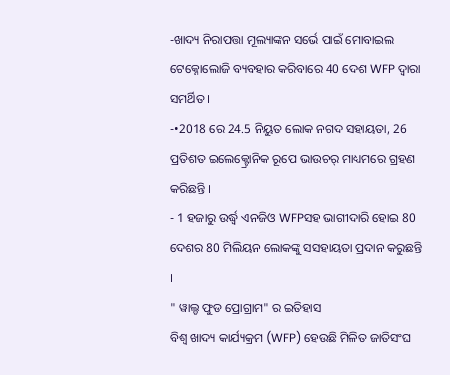-ଖାଦ୍ୟ ନିରାପତ୍ତା ମୂଲ୍ୟାଙ୍କନ ସର୍ଭେ ପାଇଁ ମୋବାଇଲ ଟେକ୍ନୋଲୋଜି ବ୍ୟବହାର କରିବାରେ 40 ଦେଶ WFP ଦ୍ବାରା ସମର୍ଥିତ ।
-•2018 ରେ 24.5 ନିୟୁତ ଲୋକ ନଗଦ ସହାୟତା, 26 ପ୍ରତିଶତ ଇଲେକ୍ଟ୍ରୋନିକ ରୂପେ ଭାଉଚର୍ ମାଧ୍ୟମରେ ଗ୍ରହଣ କରିଛନ୍ତି ।
- 1 ହଜାରୁ ଉର୍ଦ୍ଧ୍ବ ଏନଜିଓ WFPସହ ଭାଗୀଦାରି ହୋଇ 80 ଦେଶର 80 ମିଲିୟନ ଲୋକଙ୍କୁ ସସହାୟତା ପ୍ରଦାନ କରୁଛନ୍ତି ।
" ୱାଲ୍ଡ ଫୁଡ ପ୍ରୋଗ୍ରାମ" ର ଇତିହାସ
ବିଶ୍ବ ଖାଦ୍ୟ କାର୍ଯ୍ୟକ୍ରମ (WFP) ହେଉଛି ମିଳିତ ଜାତିସଂଘ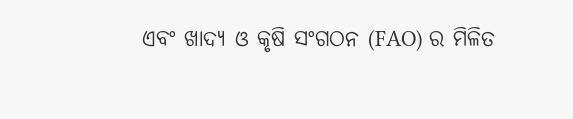ଏବଂ ଖାଦ୍ୟ ଓ କୃଷି ସଂଗଠନ (FAO) ର ମିଳିତ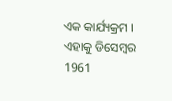ଏକ କାର୍ଯ୍ୟକ୍ରମ । ଏହାକୁ ଡିସେମ୍ବର 1961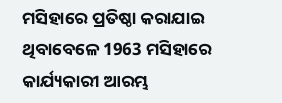ମସିହାରେ ପ୍ରତିଷ୍ଠା କରାଯାଇ
ଥିବାବେଳେ 1963 ମସିହାରେ କାର୍ଯ୍ୟକାରୀ ଆରମ୍ଭ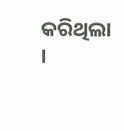କରିଥିଲା ।